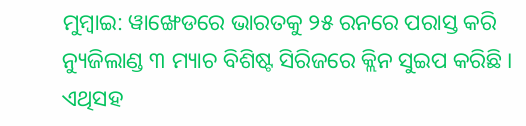ମୁମ୍ବାଇ: ୱାଙ୍ଖେଡରେ ଭାରତକୁ ୨୫ ରନରେ ପରାସ୍ତ କରି ନ୍ୟୁଜିଲାଣ୍ଡ ୩ ମ୍ୟାଚ ବିଶିଷ୍ଟ ସିରିଜରେ କ୍ଲିନ ସୁଇପ କରିଛି । ଏଥିସହ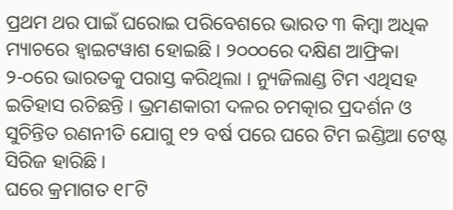ପ୍ରଥମ ଥର ପାଇଁ ଘରୋଇ ପରିବେଶରେ ଭାରତ ୩ କିମ୍ବା ଅଧିକ ମ୍ୟାଚରେ ହ୍ୱାଇଟୱାଶ ହୋଇଛି । ୨୦୦୦ରେ ଦକ୍ଷିଣ ଆଫ୍ରିକା ୨-୦ରେ ଭାରତକୁ ପରାସ୍ତ କରିଥିଲା । ନ୍ୟୁଜିଲାଣ୍ଡ ଟିମ ଏଥିସହ ଇତିହାସ ରଚିଛନ୍ତି । ଭ୍ରମଣକାରୀ ଦଳର ଚମତ୍କାର ପ୍ରଦର୍ଶନ ଓ ସୁଚିନ୍ତିତ ରଣନୀତି ଯୋଗୁ ୧୨ ବର୍ଷ ପରେ ଘରେ ଟିମ ଇଣ୍ଡିଆ ଟେଷ୍ଟ ସିରିଜ ହାରିଛି ।
ଘରେ କ୍ରମାଗତ ୧୮ଟି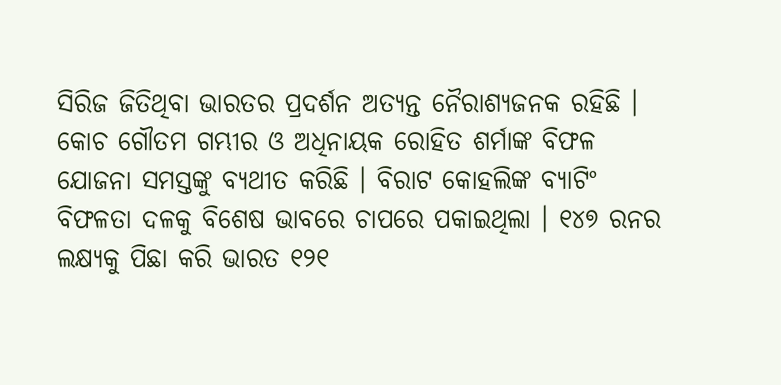ସିରିଜ ଜିତିଥିବା ଭାରତର ପ୍ରଦର୍ଶନ ଅତ୍ୟନ୍ତ ନୈରାଶ୍ୟଜନକ ରହିଛି । କୋଚ ଗୌତମ ଗମ୍ଭୀର ଓ ଅଧିନାୟକ ରୋହିତ ଶର୍ମାଙ୍କ ବିଫଳ ଯୋଜନା ସମସ୍ତଙ୍କୁ ବ୍ୟଥୀତ କରିଛି । ବିରାଟ କୋହଲିଙ୍କ ବ୍ୟାଟିଂ ବିଫଳତା ଦଳକୁ ବିଶେଷ ଭାବରେ ଚାପରେ ପକାଇଥିଲା । ୧୪୭ ରନର ଲକ୍ଷ୍ୟକୁ ପିଛା କରି ଭାରତ ୧୨୧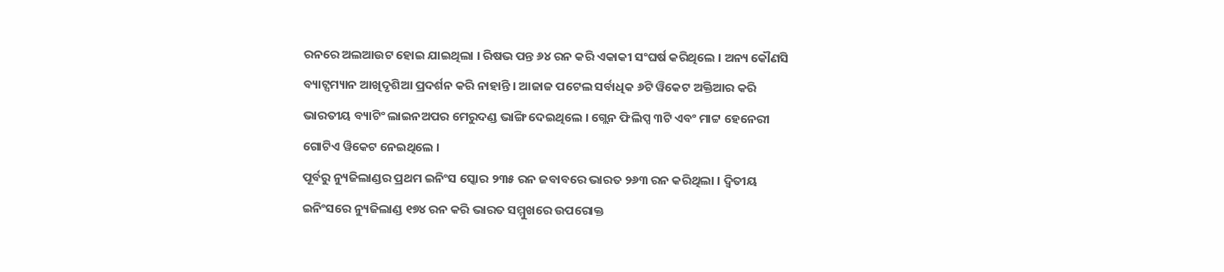ରନରେ ଅଲଆଉଟ ହୋଇ ଯାଇଥିଲା । ରିଷଭ ପନ୍ତ ୬୪ ରନ କରି ଏକାକୀ ସଂଘର୍ଷ କରିଥିଲେ । ଅନ୍ୟ କୌଣସି ବ୍ୟାଟ୍ସମ୍ୟାନ ଆଖିଦୃଶିଆ ପ୍ରଦର୍ଶନ କରି ନାହାନ୍ତି । ଆଜାଜ ପଟେଲ ସର୍ବାଧିକ ୬ଟି ୱିକେଟ ଅକ୍ତିଆର କରି ଭାରତୀୟ ବ୍ୟାଟିଂ ଲାଇନଅପର ମେରୁଦଣ୍ଡ ଭାଙ୍ଗି ଦେଇଥିଲେ । ଗ୍ଲେନ ଫିଲିପ୍ସ ୩ଟି ଏବଂ ମାଟ୍ଟ ହେନେରୀ ଗୋଟିଏ ୱିକେଟ ନେଇଥିଲେ ।
ପୂର୍ବରୁ ନ୍ୟୁଜିଲାଣ୍ଡର ପ୍ରଥମ ଇନିଂସ ସ୍କୋର ୨୩୫ ରନ ଜବାବରେ ଭାରତ ୨୬୩ ରନ କରିଥିଲା । ଦ୍ୱିତୀୟ ଇନିଂସରେ ନ୍ୟୁଜିଲାଣ୍ଡ ୧୭୪ ରନ କରି ଭାରତ ସମ୍ମୁଖରେ ଉପରୋକ୍ତ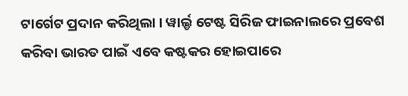ଟାର୍ଗେଟ ପ୍ରଦାନ କରିଥିଲା । ୱାର୍ଲ୍ଡ ଟେଷ୍ଟ ସିରିଜ ଫାଇନାଲରେ ପ୍ରବେଶ କରିବା ଭାରତ ପାଇଁ ଏବେ କଷ୍ଟକର ହୋଇପାରେ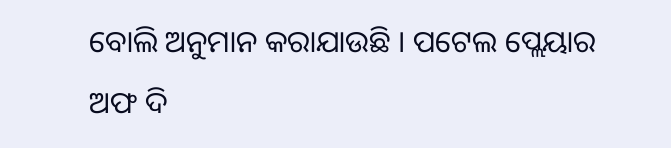ବୋଲି ଅନୁମାନ କରାଯାଉଛି । ପଟେଲ ପ୍ଲେୟାର ଅଫ ଦି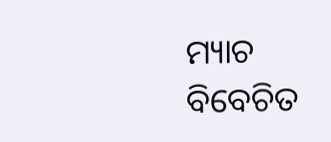ମ୍ୟାଚ ବିବେଚିତ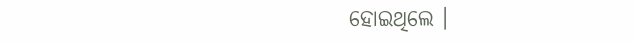ହୋଇଥିଲେ ।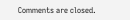Comments are closed.